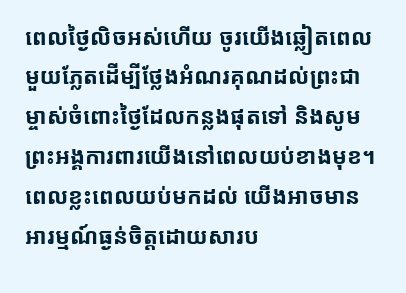ពេលថ្ងៃលិចអស់ហើយ ចូរយើងឆ្លៀតពេលមួយភ្លែតដើម្បីថ្លែងអំណរគុណដល់ព្រះជាម្ចាស់ចំពោះថ្ងៃដែលកន្លងផុតទៅ និងសូមព្រះអង្គការពារយើងនៅពេលយប់ខាងមុខ។
ពេលខ្លះពេលយប់មកដល់ យើងអាចមានអារម្មណ៍ធ្ងន់ចិត្តដោយសារប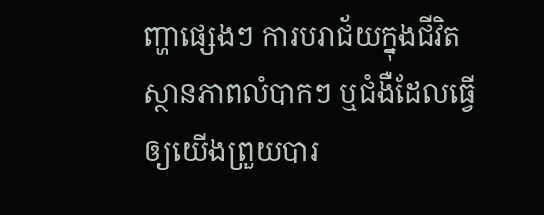ញ្ហាផ្សេងៗ ការបរាជ័យក្នុងជីវិត ស្ថានភាពលំបាកៗ ឬជំងឺដែលធ្វើឲ្យយើងព្រួយបារ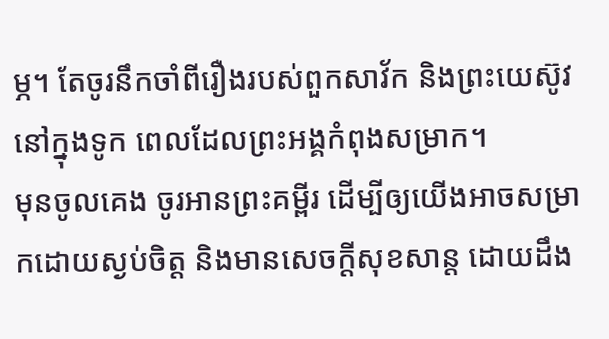ម្ភ។ តែចូរនឹកចាំពីរឿងរបស់ពួកសាវ័ក និងព្រះយេស៊ូវនៅក្នុងទូក ពេលដែលព្រះអង្គកំពុងសម្រាក។
មុនចូលគេង ចូរអានព្រះគម្ពីរ ដើម្បីឲ្យយើងអាចសម្រាកដោយស្ងប់ចិត្ត និងមានសេចក្ដីសុខសាន្ត ដោយដឹង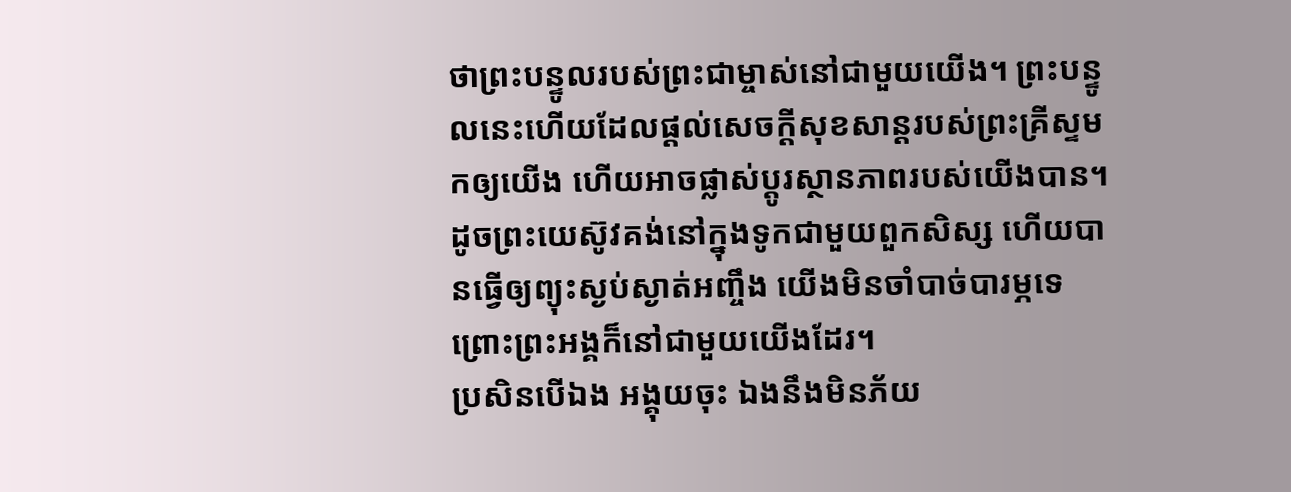ថាព្រះបន្ទូលរបស់ព្រះជាម្ចាស់នៅជាមួយយើង។ ព្រះបន្ទូលនេះហើយដែលផ្ដល់សេចក្ដីសុខសាន្តរបស់ព្រះគ្រីស្ទមកឲ្យយើង ហើយអាចផ្លាស់ប្ដូរស្ថានភាពរបស់យើងបាន។
ដូចព្រះយេស៊ូវគង់នៅក្នុងទូកជាមួយពួកសិស្ស ហើយបានធ្វើឲ្យព្យុះស្ងប់ស្ងាត់អញ្ចឹង យើងមិនចាំបាច់បារម្ភទេ ព្រោះព្រះអង្គក៏នៅជាមួយយើងដែរ។
ប្រសិនបើឯង អង្គុយចុះ ឯងនឹងមិនភ័យ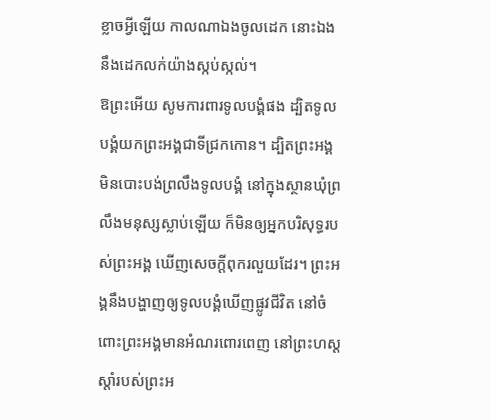ខ្លាចអ្វីឡើយ កាលណាឯងចូលដេក នោះឯងនឹងដេកលក់យ៉ាងស្កប់ស្កល់។
ឱព្រះអើយ សូមការពារទូលបង្គំផង ដ្បិតទូលបង្គំយកព្រះអង្គជាទីជ្រកកោន។ ដ្បិតព្រះអង្គមិនបោះបង់ព្រលឹងទូលបង្គំ នៅក្នុងស្ថានឃុំព្រលឹងមនុស្សស្លាប់ឡើយ ក៏មិនឲ្យអ្នកបរិសុទ្ធរបស់ព្រះអង្គ ឃើញសេចក្ដីពុករលួយដែរ។ ព្រះអង្គនឹងបង្ហាញឲ្យទូលបង្គំឃើញផ្លូវជីវិត នៅចំពោះព្រះអង្គមានអំណរពោរពេញ នៅព្រះហស្តស្តាំរបស់ព្រះអ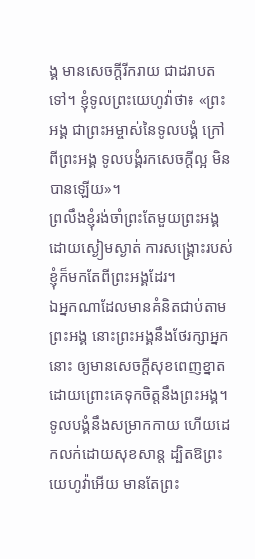ង្គ មានសេចក្ដីរីករាយ ជាដរាបតទៅ។ ខ្ញុំទូលព្រះយេហូវ៉ាថា៖ «ព្រះអង្គ ជាព្រះអម្ចាស់នៃទូលបង្គំ ក្រៅពីព្រះអង្គ ទូលបង្គំរកសេចក្ដីល្អ មិនបានឡើយ»។
ព្រលឹងខ្ញុំរង់ចាំព្រះតែមួយព្រះអង្គ ដោយស្ងៀមស្ងាត់ ការសង្គ្រោះរបស់ខ្ញុំក៏មកតែពីព្រះអង្គដែរ។
ឯអ្នកណាដែលមានគំនិតជាប់តាមព្រះអង្គ នោះព្រះអង្គនឹងថែរក្សាអ្នកនោះ ឲ្យមានសេចក្ដីសុខពេញខ្នាត ដោយព្រោះគេទុកចិត្តនឹងព្រះអង្គ។
ទូលបង្គំនឹងសម្រាកកាយ ហើយដេកលក់ដោយសុខសាន្ត ដ្បិតឱព្រះយេហូវ៉ាអើយ មានតែព្រះ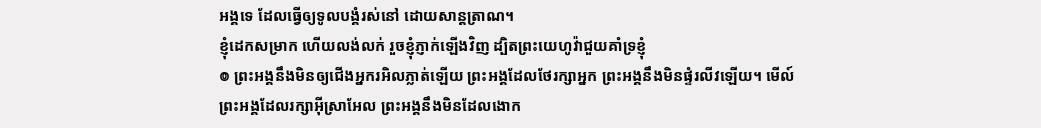អង្គទេ ដែលធ្វើឲ្យទូលបង្គំរស់នៅ ដោយសាន្តត្រាណ។
ខ្ញុំដេកសម្រាក ហើយលង់លក់ រួចខ្ញុំភ្ញាក់ឡើងវិញ ដ្បិតព្រះយេហូវ៉ាជួយគាំទ្រខ្ញុំ
៙ ព្រះអង្គនឹងមិនឲ្យជើងអ្នករអិលភ្លាត់ឡើយ ព្រះអង្គដែលថែរក្សាអ្នក ព្រះអង្គនឹងមិនផ្ទំរលីវឡើយ។ មើល៍ ព្រះអង្គដែលរក្សាអ៊ីស្រាអែល ព្រះអង្គនឹងមិនដែលងោក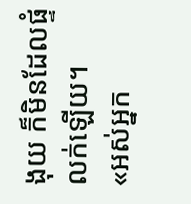ងុយ ក៏មិនដែលផ្ទំលក់ឡើយ។
«អស់អ្នក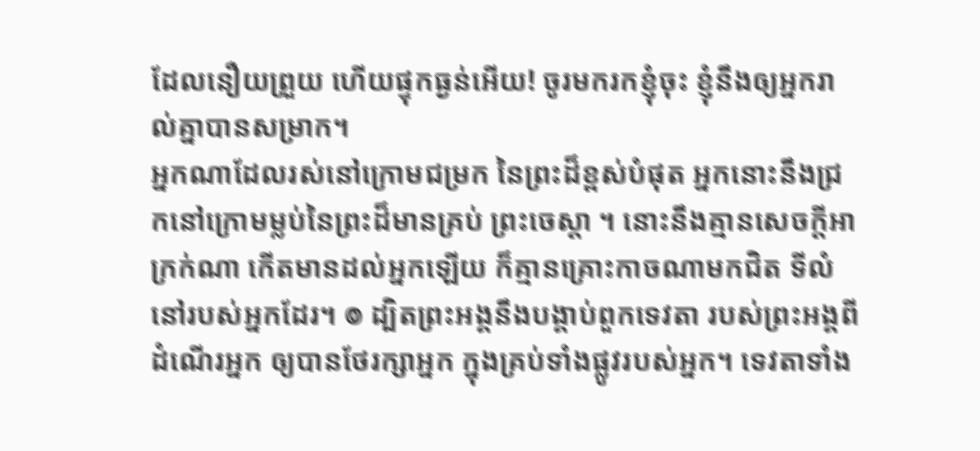ដែលនឿយព្រួយ ហើយផ្ទុកធ្ងន់អើយ! ចូរមករកខ្ញុំចុះ ខ្ញុំនឹងឲ្យអ្នករាល់គ្នាបានសម្រាក។
អ្នកណាដែលរស់នៅក្រោមជម្រក នៃព្រះដ៏ខ្ពស់បំផុត អ្នកនោះនឹងជ្រកនៅក្រោមម្លប់នៃព្រះដ៏មានគ្រប់ ព្រះចេស្តា ។ នោះនឹងគ្មានសេចក្ដីអាក្រក់ណា កើតមានដល់អ្នកឡើយ ក៏គ្មានគ្រោះកាចណាមកជិត ទីលំនៅរបស់អ្នកដែរ។ ៙ ដ្បិតព្រះអង្គនឹងបង្គាប់ពួកទេវតា របស់ព្រះអង្គពីដំណើរអ្នក ឲ្យបានថែរក្សាអ្នក ក្នុងគ្រប់ទាំងផ្លូវរបស់អ្នក។ ទេវតាទាំង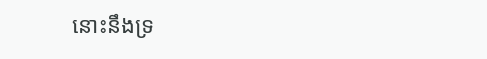នោះនឹងទ្រ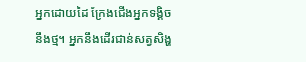អ្នកដោយដៃ ក្រែងជើងអ្នកទង្គិចនឹងថ្ម។ អ្នកនឹងដើរជាន់សត្វសិង្ហ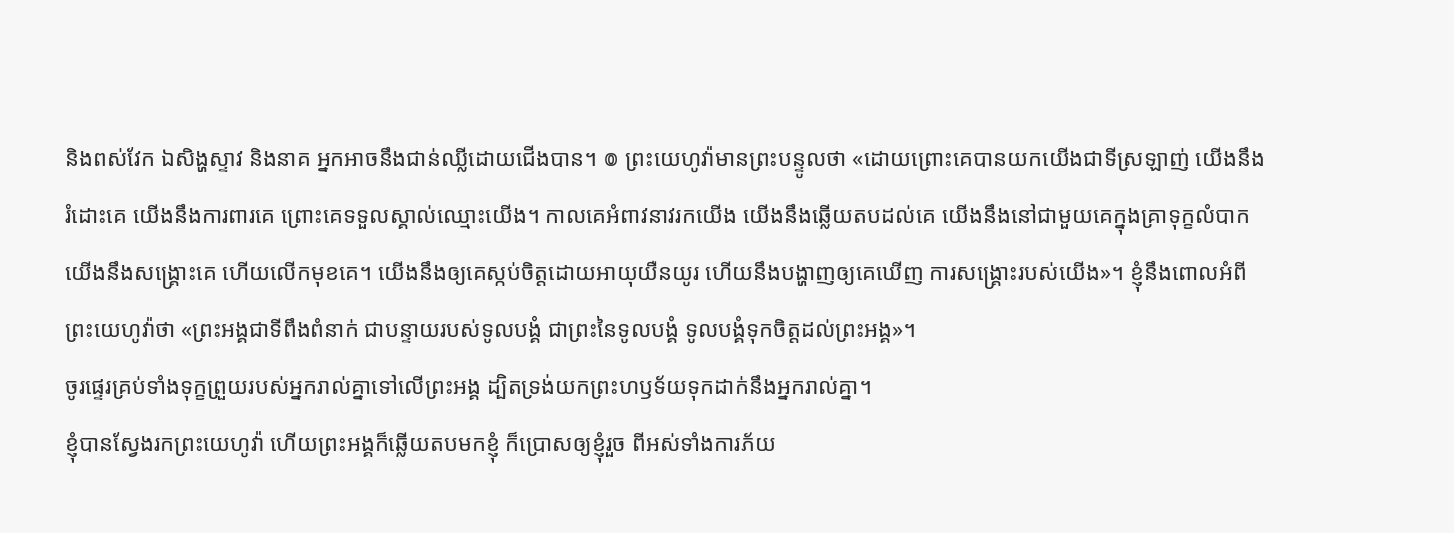និងពស់វែក ឯសិង្ហស្ទាវ និងនាគ អ្នកអាចនឹងជាន់ឈ្លីដោយជើងបាន។ ៙ ព្រះយេហូវ៉ាមានព្រះបន្ទូលថា «ដោយព្រោះគេបានយកយើងជាទីស្រឡាញ់ យើងនឹងរំដោះគេ យើងនឹងការពារគេ ព្រោះគេទទួលស្គាល់ឈ្មោះយើង។ កាលគេអំពាវនាវរកយើង យើងនឹងឆ្លើយតបដល់គេ យើងនឹងនៅជាមួយគេក្នុងគ្រាទុក្ខលំបាក យើងនឹងសង្គ្រោះគេ ហើយលើកមុខគេ។ យើងនឹងឲ្យគេស្កប់ចិត្តដោយអាយុយឺនយូរ ហើយនឹងបង្ហាញឲ្យគេឃើញ ការសង្គ្រោះរបស់យើង»។ ខ្ញុំនឹងពោលអំពីព្រះយេហូវ៉ាថា «ព្រះអង្គជាទីពឹងពំនាក់ ជាបន្ទាយរបស់ទូលបង្គំ ជាព្រះនៃទូលបង្គំ ទូលបង្គំទុកចិត្តដល់ព្រះអង្គ»។
ចូរផ្ទេរគ្រប់ទាំងទុក្ខព្រួយរបស់អ្នករាល់គ្នាទៅលើព្រះអង្គ ដ្បិតទ្រង់យកព្រះហឫទ័យទុកដាក់នឹងអ្នករាល់គ្នា។
ខ្ញុំបានស្វែងរកព្រះយេហូវ៉ា ហើយព្រះអង្គក៏ឆ្លើយតបមកខ្ញុំ ក៏ប្រោសឲ្យខ្ញុំរួច ពីអស់ទាំងការភ័យ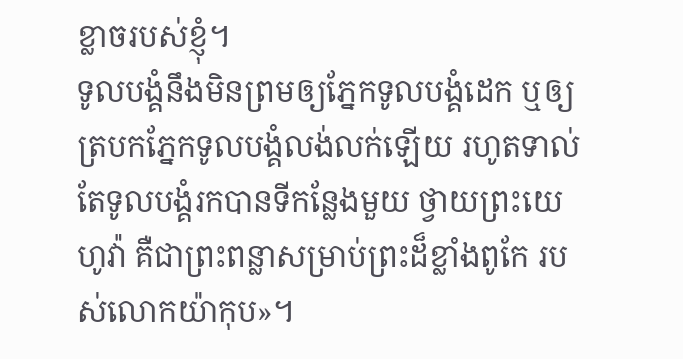ខ្លាចរបស់ខ្ញុំ។
ទូលបង្គំនឹងមិនព្រមឲ្យភ្នែកទូលបង្គំដេក ឬឲ្យត្របកភ្នែកទូលបង្គំលង់លក់ឡើយ រហូតទាល់តែទូលបង្គំរកបានទីកន្លែងមួយ ថ្វាយព្រះយេហូវ៉ា គឺជាព្រះពន្លាសម្រាប់ព្រះដ៏ខ្លាំងពូកែ របស់លោកយ៉ាកុប»។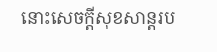នោះសេចក្ដីសុខសាន្តរប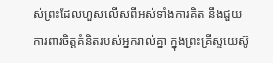ស់ព្រះដែលហួសលើសពីអស់ទាំងការគិត នឹងជួយការពារចិត្តគំនិតរបស់អ្នករាល់គ្នា ក្នុងព្រះគ្រីស្ទយេស៊ូ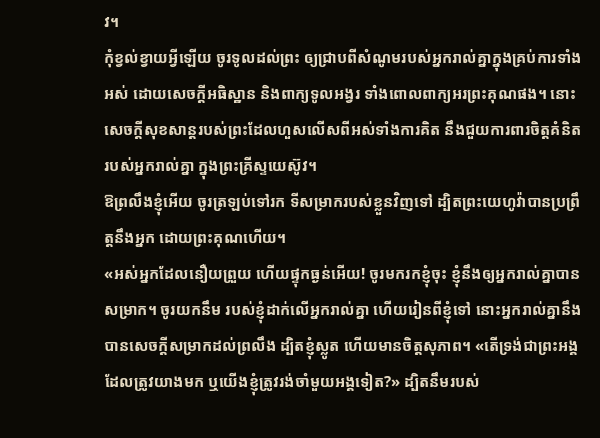វ។
កុំខ្វល់ខ្វាយអ្វីឡើយ ចូរទូលដល់ព្រះ ឲ្យជ្រាបពីសំណូមរបស់អ្នករាល់គ្នាក្នុងគ្រប់ការទាំងអស់ ដោយសេចក្ដីអធិស្ឋាន និងពាក្យទូលអង្វរ ទាំងពោលពាក្យអរព្រះគុណផង។ នោះសេចក្ដីសុខសាន្តរបស់ព្រះដែលហួសលើសពីអស់ទាំងការគិត នឹងជួយការពារចិត្តគំនិតរបស់អ្នករាល់គ្នា ក្នុងព្រះគ្រីស្ទយេស៊ូវ។
ឱព្រលឹងខ្ញុំអើយ ចូរត្រឡប់ទៅរក ទីសម្រាករបស់ខ្លួនវិញទៅ ដ្បិតព្រះយេហូវ៉ាបានប្រព្រឹត្តនឹងអ្នក ដោយព្រះគុណហើយ។
«អស់អ្នកដែលនឿយព្រួយ ហើយផ្ទុកធ្ងន់អើយ! ចូរមករកខ្ញុំចុះ ខ្ញុំនឹងឲ្យអ្នករាល់គ្នាបានសម្រាក។ ចូរយកនឹម របស់ខ្ញុំដាក់លើអ្នករាល់គ្នា ហើយរៀនពីខ្ញុំទៅ នោះអ្នករាល់គ្នានឹងបានសេចក្តីសម្រាកដល់ព្រលឹង ដ្បិតខ្ញុំស្លូត ហើយមានចិត្តសុភាព។ «តើទ្រង់ជាព្រះអង្គដែលត្រូវយាងមក ឬយើងខ្ញុំត្រូវរង់ចាំមួយអង្គទៀត?» ដ្បិតនឹមរបស់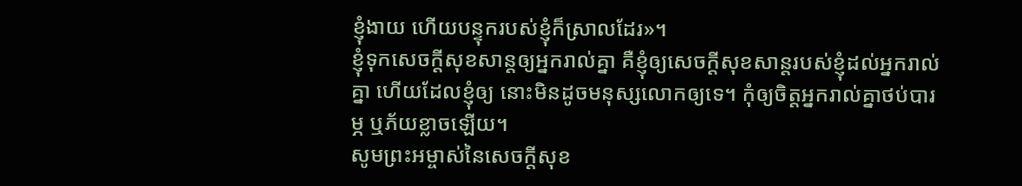ខ្ញុំងាយ ហើយបន្ទុករបស់ខ្ញុំក៏ស្រាលដែរ»។
ខ្ញុំទុកសេចក្តីសុខសាន្តឲ្យអ្នករាល់គ្នា គឺខ្ញុំឲ្យសេចក្តីសុខសាន្តរបស់ខ្ញុំដល់អ្នករាល់គ្នា ហើយដែលខ្ញុំឲ្យ នោះមិនដូចមនុស្សលោកឲ្យទេ។ កុំឲ្យចិត្តអ្នករាល់គ្នាថប់បារម្ភ ឬភ័យខ្លាចឡើយ។
សូមព្រះអម្ចាស់នៃសេចក្ដីសុខ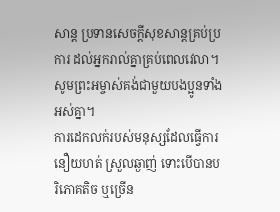សាន្ត ប្រទានសេចក្ដីសុខសាន្តគ្រប់ប្រការ ដល់អ្នករាល់គ្នាគ្រប់ពេលវេលា។ សូមព្រះអម្ចាស់គង់ជាមួយបងប្អូនទាំងអស់គ្នា។
ការដេកលក់របស់មនុស្សដែលធ្វើការនឿយហត់ ស្រួលឆ្ងាញ់ ទោះបើបានបរិភោគតិច ឬច្រើន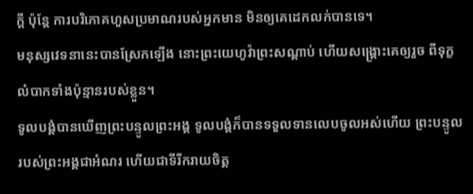ក្តី ប៉ុន្តែ ការបរិភោគហួសប្រមាណរបស់អ្នកមាន មិនឲ្យគេដេកលក់បានទេ។
មនុស្សវេទនានេះបានស្រែកឡើង នោះព្រះយេហូវ៉ាព្រះសណ្ដាប់ ហើយសង្គ្រោះគេឲ្យរួច ពីទុក្ខលំបាកទាំងប៉ុន្មានរបស់ខ្លួន។
ទូលបង្គំបានឃើញព្រះបន្ទូលព្រះអង្គ ទូលបង្គំក៏បានទទួលទានលេបចូលអស់ហើយ ព្រះបន្ទូលរបស់ព្រះអង្គជាអំណរ ហើយជាទីរីករាយចិត្ត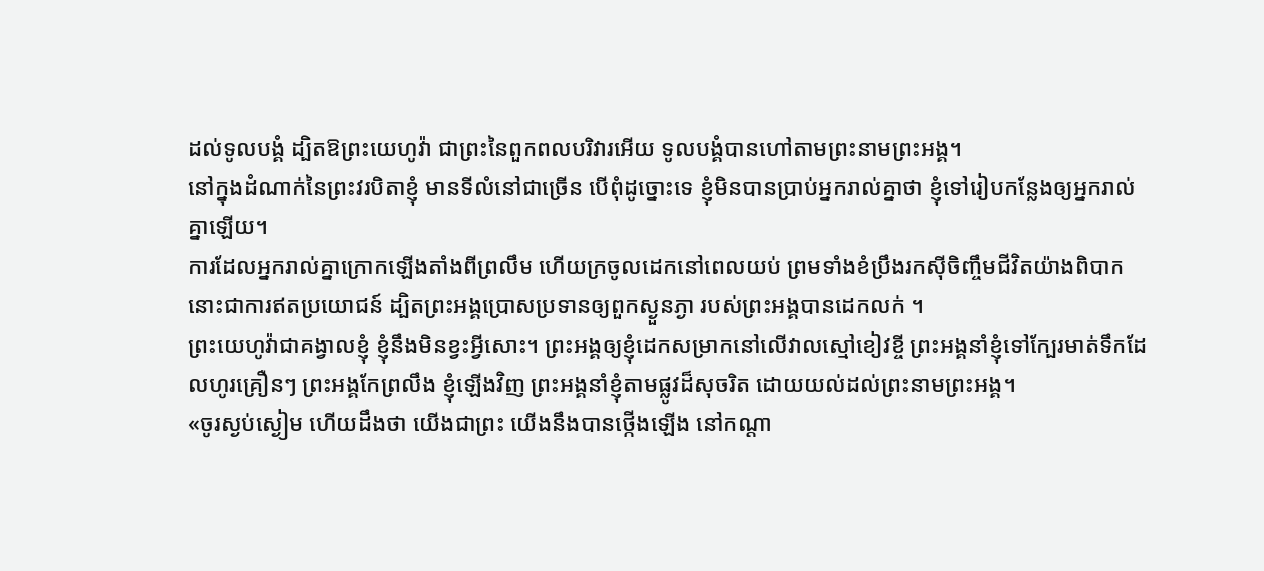ដល់ទូលបង្គំ ដ្បិតឱព្រះយេហូវ៉ា ជាព្រះនៃពួកពលបរិវារអើយ ទូលបង្គំបានហៅតាមព្រះនាមព្រះអង្គ។
នៅក្នុងដំណាក់នៃព្រះវរបិតាខ្ញុំ មានទីលំនៅជាច្រើន បើពុំដូច្នោះទេ ខ្ញុំមិនបានប្រាប់អ្នករាល់គ្នាថា ខ្ញុំទៅរៀបកន្លែងឲ្យអ្នករាល់គ្នាឡើយ។
ការដែលអ្នករាល់គ្នាក្រោកឡើងតាំងពីព្រលឹម ហើយក្រចូលដេកនៅពេលយប់ ព្រមទាំងខំប្រឹងរកស៊ីចិញ្ចឹមជីវិតយ៉ាងពិបាក នោះជាការឥតប្រយោជន៍ ដ្បិតព្រះអង្គប្រោសប្រទានឲ្យពួកស្ងួនភ្ងា របស់ព្រះអង្គបានដេកលក់ ។
ព្រះយេហូវ៉ាជាគង្វាលខ្ញុំ ខ្ញុំនឹងមិនខ្វះអ្វីសោះ។ ព្រះអង្គឲ្យខ្ញុំដេកសម្រាកនៅលើវាលស្មៅខៀវខ្ចី ព្រះអង្គនាំខ្ញុំទៅក្បែរមាត់ទឹកដែលហូរគ្រឿនៗ ព្រះអង្គកែព្រលឹង ខ្ញុំឡើងវិញ ព្រះអង្គនាំខ្ញុំតាមផ្លូវដ៏សុចរិត ដោយយល់ដល់ព្រះនាមព្រះអង្គ។
«ចូរស្ងប់ស្ងៀម ហើយដឹងថា យើងជាព្រះ យើងនឹងបានថ្កើងឡើង នៅកណ្ដា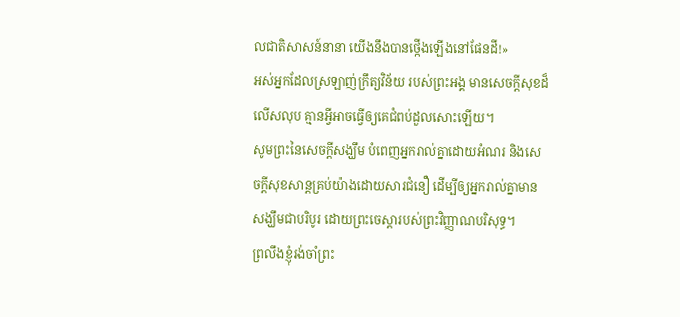លជាតិសាសន៍នានា យើងនឹងបានថ្កើងឡើងនៅផែនដី!»
អស់អ្នកដែលស្រឡាញ់ក្រឹត្យវិន័យ របស់ព្រះអង្គ មានសេចក្ដីសុខដ៏លើសលុប គ្មានអ្វីអាចធ្វើឲ្យគេជំពប់ដួលសោះឡើយ។
សូមព្រះនៃសេចក្តីសង្ឃឹម បំពេញអ្នករាល់គ្នាដោយអំណរ និងសេចក្តីសុខសាន្តគ្រប់យ៉ាងដោយសារជំនឿ ដើម្បីឲ្យអ្នករាល់គ្នាមានសង្ឃឹមជាបរិបូរ ដោយព្រះចេស្តារបស់ព្រះវិញ្ញាណបរិសុទ្ធ។
ព្រលឹងខ្ញុំរង់ចាំព្រះ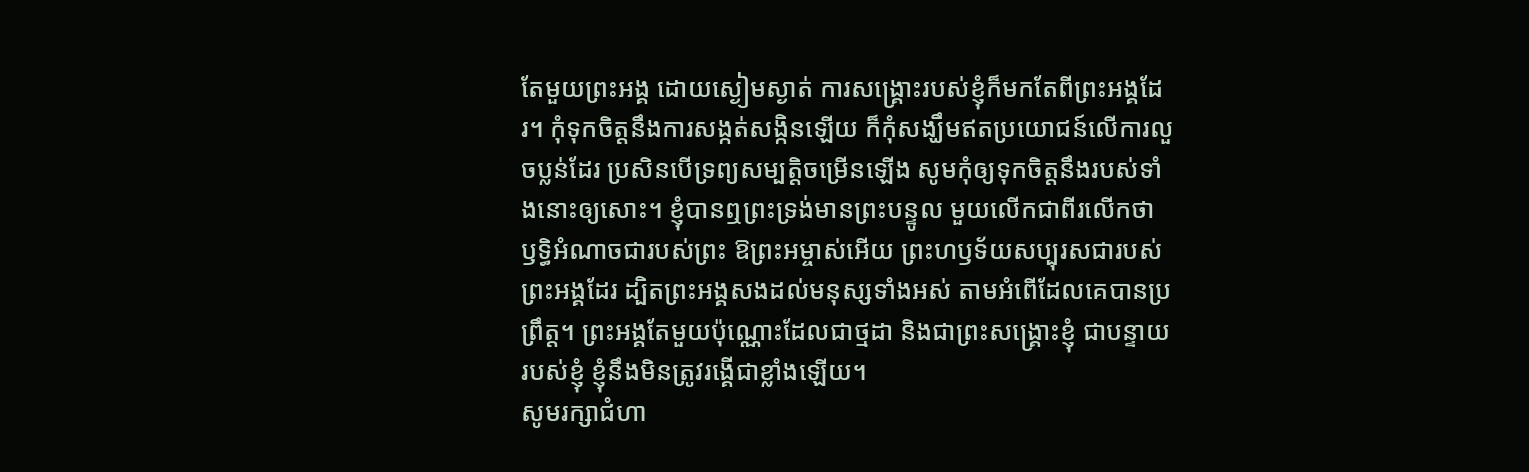តែមួយព្រះអង្គ ដោយស្ងៀមស្ងាត់ ការសង្គ្រោះរបស់ខ្ញុំក៏មកតែពីព្រះអង្គដែរ។ កុំទុកចិត្តនឹងការសង្កត់សង្កិនឡើយ ក៏កុំសង្ឃឹមឥតប្រយោជន៍លើការលួចប្លន់ដែរ ប្រសិនបើទ្រព្យសម្បត្តិចម្រើនឡើង សូមកុំឲ្យទុកចិត្តនឹងរបស់ទាំងនោះឲ្យសោះ។ ខ្ញុំបានឮព្រះទ្រង់មានព្រះបន្ទូល មួយលើកជាពីរលើកថា ឫទ្ធិអំណាចជារបស់ព្រះ ឱព្រះអម្ចាស់អើយ ព្រះហឫទ័យសប្បុរសជារបស់ព្រះអង្គដែរ ដ្បិតព្រះអង្គសងដល់មនុស្សទាំងអស់ តាមអំពើដែលគេបានប្រព្រឹត្ត។ ព្រះអង្គតែមួយប៉ុណ្ណោះដែលជាថ្មដា និងជាព្រះសង្គ្រោះខ្ញុំ ជាបន្ទាយរបស់ខ្ញុំ ខ្ញុំនឹងមិនត្រូវរង្គើជាខ្លាំងឡើយ។
សូមរក្សាជំហា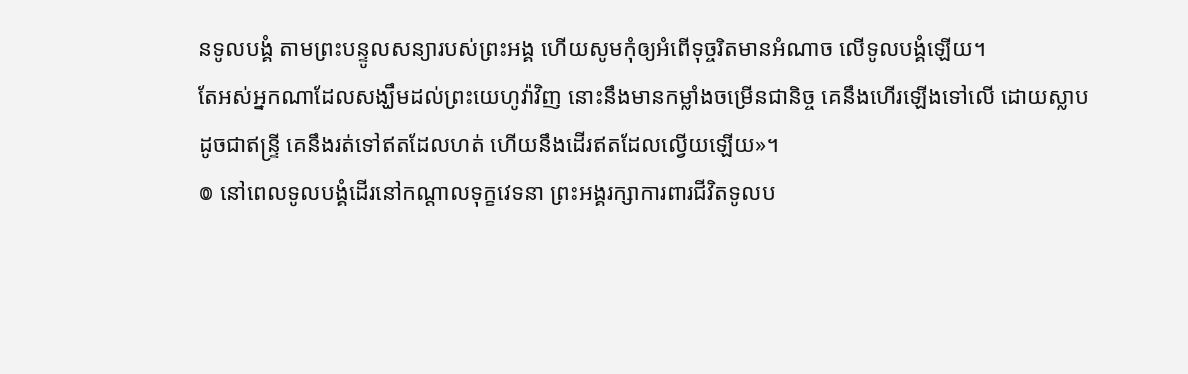នទូលបង្គំ តាមព្រះបន្ទូលសន្យារបស់ព្រះអង្គ ហើយសូមកុំឲ្យអំពើទុច្ចរិតមានអំណាច លើទូលបង្គំឡើយ។
តែអស់អ្នកណាដែលសង្ឃឹមដល់ព្រះយេហូវ៉ាវិញ នោះនឹងមានកម្លាំងចម្រើនជានិច្ច គេនឹងហើរឡើងទៅលើ ដោយស្លាប ដូចជាឥន្ទ្រី គេនឹងរត់ទៅឥតដែលហត់ ហើយនឹងដើរឥតដែលល្វើយឡើយ»។
៙ នៅពេលទូលបង្គំដើរនៅកណ្ដាលទុក្ខវេទនា ព្រះអង្គរក្សាការពារជីវិតទូលប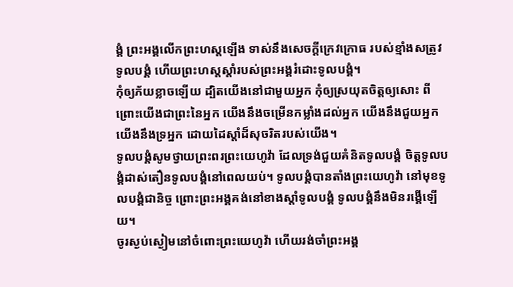ង្គំ ព្រះអង្គលើកព្រះហស្តឡើង ទាស់នឹងសេចក្ដីក្រេវក្រោធ របស់ខ្មាំងសត្រូវទូលបង្គំ ហើយព្រះហស្តស្តាំរបស់ព្រះអង្គរំដោះទូលបង្គំ។
កុំឲ្យភ័យខ្លាចឡើយ ដ្បិតយើងនៅជាមួយអ្នក កុំឲ្យស្រយុតចិត្តឲ្យសោះ ពីព្រោះយើងជាព្រះនៃអ្នក យើងនឹងចម្រើនកម្លាំងដល់អ្នក យើងនឹងជួយអ្នក យើងនឹងទ្រអ្នក ដោយដៃស្តាំដ៏សុចរិតរបស់យើង។
ទូលបង្គំសូមថ្វាយព្រះពរព្រះយេហូវ៉ា ដែលទ្រង់ជួយគំនិតទូលបង្គំ ចិត្តទូលបង្គំដាស់តឿនទូលបង្គំនៅពេលយប់។ ទូលបង្គំបានតាំងព្រះយេហូវ៉ា នៅមុខទូលបង្គំជានិច្ច ព្រោះព្រះអង្គគង់នៅខាងស្តាំទូលបង្គំ ទូលបង្គំនឹងមិនរង្គើឡើយ។
ចូរស្ងប់ស្ងៀមនៅចំពោះព្រះយេហូវ៉ា ហើយរង់ចាំព្រះអង្គ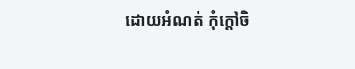ដោយអំណត់ កុំក្តៅចិ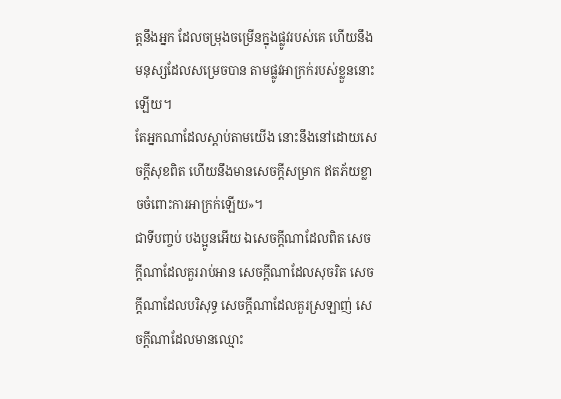ត្តនឹងអ្នក ដែលចម្រុងចម្រើនក្នុងផ្លូវរបស់គេ ហើយនឹងមនុស្សដែលសម្រេចបាន តាមផ្លូវអាក្រក់របស់ខ្លួននោះឡើយ។
តែអ្នកណាដែលស្តាប់តាមយើង នោះនឹងនៅដោយសេចក្ដីសុខពិត ហើយនឹងមានសេចក្ដីសម្រាក ឥតភ័យខ្លាចចំពោះការអាក្រក់ឡើយ»។
ជាទីបញ្ចប់ បងប្អូនអើយ ឯសេចក្ដីណាដែលពិត សេចក្ដីណាដែលគួររាប់អាន សេចក្ដីណាដែលសុចរិត សេចក្ដីណាដែលបរិសុទ្ធ សេចក្ដីណាដែលគួរស្រឡាញ់ សេចក្ដីណាដែលមានឈ្មោះ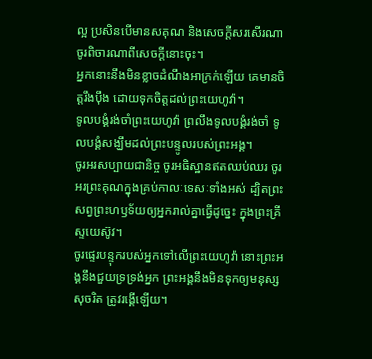ល្អ ប្រសិនបើមានសគុណ និងសេចក្ដីសរសើរណា ចូរពិចារណាពីសេចក្ដីនោះចុះ។
អ្នកនោះនឹងមិនខ្លាចដំណឹងអាក្រក់ឡើយ គេមានចិត្តរឹងប៉ឹង ដោយទុកចិត្តដល់ព្រះយេហូវ៉ា។
ទូលបង្គំរង់ចាំព្រះយេហូវ៉ា ព្រលឹងទូលបង្គំរង់ចាំ ទូលបង្គំសង្ឃឹមដល់ព្រះបន្ទូលរបស់ព្រះអង្គ។
ចូរអរសប្បាយជានិច្ច ចូរអធិស្ឋានឥតឈប់ឈរ ចូរអរព្រះគុណក្នុងគ្រប់កាលៈទេសៈទាំងអស់ ដ្បិតព្រះសព្វព្រះហឫទ័យឲ្យអ្នករាល់គ្នាធ្វើដូច្នេះ ក្នុងព្រះគ្រីស្ទយេស៊ូវ។
ចូរផ្ទេរបន្ទុករបស់អ្នកទៅលើព្រះយេហូវ៉ា នោះព្រះអង្គនឹងជួយទ្រទ្រង់អ្នក ព្រះអង្គនឹងមិនទុកឲ្យមនុស្សសុចរិត ត្រូវរង្គើឡើយ។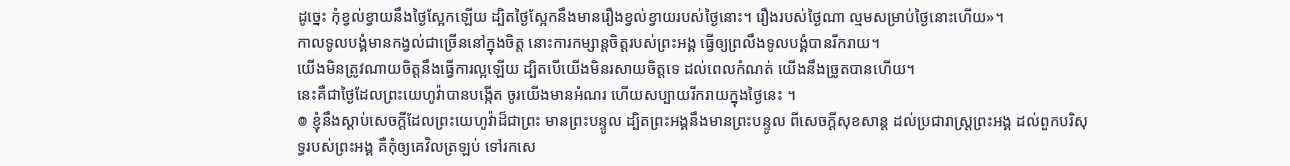ដូច្នេះ កុំខ្វល់ខ្វាយនឹងថ្ងៃស្អែកឡើយ ដ្បិតថ្ងៃស្អែកនឹងមានរឿងខ្វល់ខ្វាយរបស់ថ្ងៃនោះ។ រឿងរបស់ថ្ងៃណា ល្មមសម្រាប់ថ្ងៃនោះហើយ»។
កាលទូលបង្គំមានកង្វល់ជាច្រើននៅក្នុងចិត្ត នោះការកម្សាន្តចិត្តរបស់ព្រះអង្គ ធ្វើឲ្យព្រលឹងទូលបង្គំបានរីករាយ។
យើងមិនត្រូវណាយចិត្តនឹងធ្វើការល្អឡើយ ដ្បិតបើយើងមិនរសាយចិត្តទេ ដល់ពេលកំណត់ យើងនឹងច្រូតបានហើយ។
នេះគឺជាថ្ងៃដែលព្រះយេហូវ៉ាបានបង្កើត ចូរយើងមានអំណរ ហើយសប្បាយរីករាយក្នុងថ្ងៃនេះ ។
៙ ខ្ញុំនឹងស្តាប់សេចក្ដីដែលព្រះយេហូវ៉ាដ៏ជាព្រះ មានព្រះបន្ទូល ដ្បិតព្រះអង្គនឹងមានព្រះបន្ទូល ពីសេចក្ដីសុខសាន្ត ដល់ប្រជារាស្ត្រព្រះអង្គ ដល់ពួកបរិសុទ្ធរបស់ព្រះអង្គ គឺកុំឲ្យគេវិលត្រឡប់ ទៅរកសេ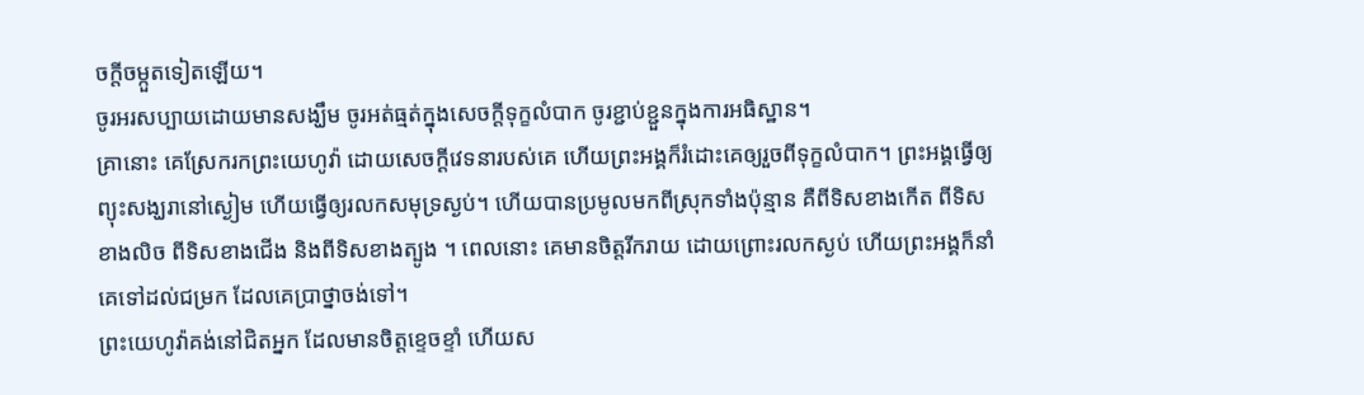ចក្ដីចម្កួតទៀតឡើយ។
ចូរអរសប្បាយដោយមានសង្ឃឹម ចូរអត់ធ្មត់ក្នុងសេចក្តីទុក្ខលំបាក ចូរខ្ជាប់ខ្ជួនក្នុងការអធិស្ឋាន។
គ្រានោះ គេស្រែករកព្រះយេហូវ៉ា ដោយសេចក្ដីវេទនារបស់គេ ហើយព្រះអង្គក៏រំដោះគេឲ្យរួចពីទុក្ខលំបាក។ ព្រះអង្គធ្វើឲ្យព្យុះសង្ឃរានៅស្ងៀម ហើយធ្វើឲ្យរលកសមុទ្រស្ងប់។ ហើយបានប្រមូលមកពីស្រុកទាំងប៉ុន្មាន គឺពីទិសខាងកើត ពីទិសខាងលិច ពីទិសខាងជើង និងពីទិសខាងត្បូង ។ ពេលនោះ គេមានចិត្តរីករាយ ដោយព្រោះរលកស្ងប់ ហើយព្រះអង្គក៏នាំគេទៅដល់ជម្រក ដែលគេប្រាថ្នាចង់ទៅ។
ព្រះយេហូវ៉ាគង់នៅជិតអ្នក ដែលមានចិត្តខ្ទេចខ្ទាំ ហើយស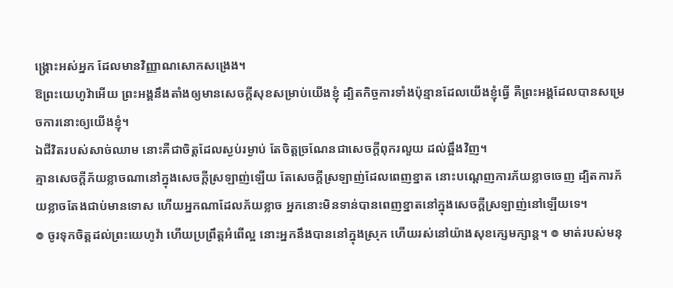ង្គ្រោះអស់អ្នក ដែលមានវិញ្ញាណសោកសង្រេង។
ឱព្រះយេហូវ៉ាអើយ ព្រះអង្គនឹងតាំងឲ្យមានសេចក្ដីសុខសម្រាប់យើងខ្ញុំ ដ្បិតកិច្ចការទាំងប៉ុន្មានដែលយើងខ្ញុំធ្វើ គឺព្រះអង្គដែលបានសម្រេចការនោះឲ្យយើងខ្ញុំ។
ឯជីវិតរបស់សាច់ឈាម នោះគឺជាចិត្តដែលស្ងប់រម្ងាប់ តែចិត្តច្រណែនជាសេចក្ដីពុករលួយ ដល់ឆ្អឹងវិញ។
គ្មានសេចក្ដីភ័យខ្លាចណានៅក្នុងសេចក្ដីស្រឡាញ់ឡើយ តែសេចក្ដីស្រឡាញ់ដែលពេញខ្នាត នោះបណ្តេញការភ័យខ្លាចចេញ ដ្បិតការភ័យខ្លាចតែងជាប់មានទោស ហើយអ្នកណាដែលភ័យខ្លាច អ្នកនោះមិនទាន់បានពេញខ្នាតនៅក្នុងសេចក្ដីស្រឡាញ់នៅឡើយទេ។
៙ ចូរទុកចិត្តដល់ព្រះយេហូវ៉ា ហើយប្រព្រឹត្តអំពើល្អ នោះអ្នកនឹងបាននៅក្នុងស្រុក ហើយរស់នៅយ៉ាងសុខក្សេមក្សាន្ត។ ៙ មាត់របស់មនុ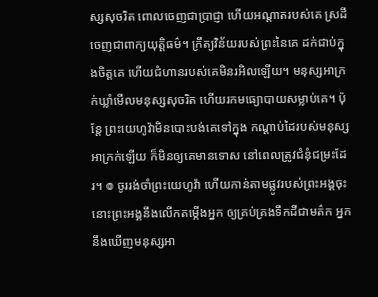ស្សសុចរិត ពោលចេញជាប្រាជ្ញា ហើយអណ្ដាតរបស់គេ ស្រដីចេញជាពាក្យយុត្តិធម៌។ ក្រឹត្យវិន័យរបស់ព្រះនៃគេ ដក់ជាប់ក្នុងចិត្តគេ ហើយជំហានរបស់គេមិនរអិលឡើយ។ មនុស្សអាក្រក់ឃ្លាំមើលមនុស្សសុចរិត ហើយរកមធ្យោបាយសម្លាប់គេ។ ប៉ុន្ដែ ព្រះយេហូវ៉ាមិនបោះបង់គេទៅក្នុង កណ្ដាប់ដៃរបស់មនុស្សអាក្រក់ឡើយ ក៏មិនឲ្យគេមានទោស នៅពេលត្រូវជំនុំជម្រះដែរ។ ៙ ចូររង់ចាំព្រះយេហូវ៉ា ហើយកាន់តាមផ្លូវរបស់ព្រះអង្គចុះ នោះព្រះអង្គនឹងលើកតម្កើងអ្នក ឲ្យគ្រប់គ្រងទឹកដីជាមត៌ក អ្នកនឹងឃើញមនុស្សអា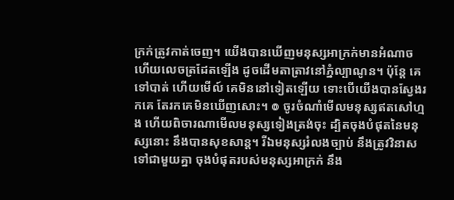ក្រក់ត្រូវកាត់ចេញ។ យើងបានឃើញមនុស្សអាក្រក់មានអំណាច ហើយលេចត្រដែតឡើង ដូចដើមតាត្រាវនៅភ្នំល្បាណូន។ ប៉ុន្ដែ គេទៅបាត់ ហើយមើល៍ គេមិននៅទៀតឡើយ ទោះបើយើងបានស្វែងរកគេ តែរកគេមិនឃើញសោះ។ ៙ ចូរចំណាំមើលមនុស្សឥតសៅហ្មង ហើយពិចារណាមើលមនុស្សទៀងត្រង់ចុះ ដ្បិតចុងបំផុតនៃមនុស្សនោះ នឹងបានសុខសាន្ត។ រីឯមនុស្សរំលងច្បាប់ នឹងត្រូវវិនាសទៅជាមួយគ្នា ចុងបំផុតរបស់មនុស្សអាក្រក់ នឹង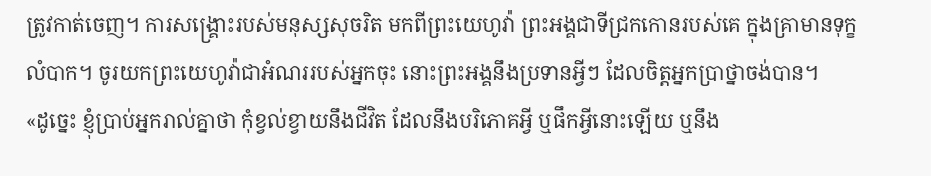ត្រូវកាត់ចេញ។ ការសង្គ្រោះរបស់មនុស្សសុចរិត មកពីព្រះយេហូវ៉ា ព្រះអង្គជាទីជ្រកកោនរបស់គេ ក្នុងគ្រាមានទុក្ខលំបាក។ ចូរយកព្រះយេហូវ៉ាជាអំណររបស់អ្នកចុះ នោះព្រះអង្គនឹងប្រទានអ្វីៗ ដែលចិត្តអ្នកប្រាថ្នាចង់បាន។
«ដូច្នេះ ខ្ញុំប្រាប់អ្នករាល់គ្នាថា កុំខ្វល់ខ្វាយនឹងជីវិត ដែលនឹងបរិភោគអ្វី ឬផឹកអ្វីនោះឡើយ ឬនឹង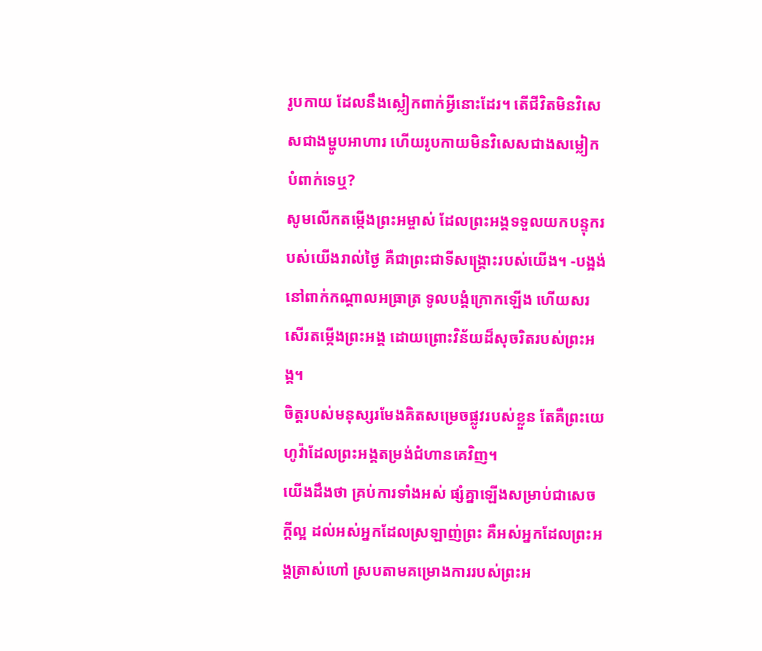រូបកាយ ដែលនឹងស្លៀកពាក់អ្វីនោះដែរ។ តើជីវិតមិនវិសេសជាងម្ហូបអាហារ ហើយរូបកាយមិនវិសេសជាងសម្លៀកបំពាក់ទេឬ?
សូមលើកតម្កើងព្រះអម្ចាស់ ដែលព្រះអង្គទទួលយកបន្ទុករបស់យើងរាល់ថ្ងៃ គឺជាព្រះជាទីសង្គ្រោះរបស់យើង។ -បង្អង់
នៅពាក់កណ្ដាលអធ្រាត្រ ទូលបង្គំក្រោកឡើង ហើយសរសើរតម្កើងព្រះអង្គ ដោយព្រោះវិន័យដ៏សុចរិតរបស់ព្រះអង្គ។
ចិត្តរបស់មនុស្សរមែងគិតសម្រេចផ្លូវរបស់ខ្លួន តែគឺព្រះយេហូវ៉ាដែលព្រះអង្គតម្រង់ជំហានគេវិញ។
យើងដឹងថា គ្រប់ការទាំងអស់ ផ្សំគ្នាឡើងសម្រាប់ជាសេចក្តីល្អ ដល់អស់អ្នកដែលស្រឡាញ់ព្រះ គឺអស់អ្នកដែលព្រះអង្គត្រាស់ហៅ ស្របតាមគម្រោងការរបស់ព្រះអ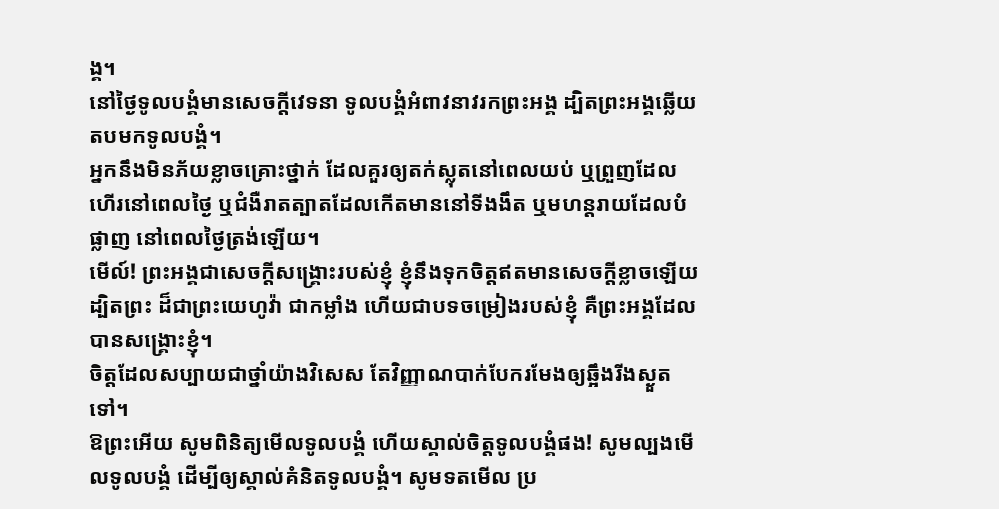ង្គ។
នៅថ្ងៃទូលបង្គំមានសេចក្ដីវេទនា ទូលបង្គំអំពាវនាវរកព្រះអង្គ ដ្បិតព្រះអង្គឆ្លើយតបមកទូលបង្គំ។
អ្នកនឹងមិនភ័យខ្លាចគ្រោះថ្នាក់ ដែលគួរឲ្យតក់ស្លុតនៅពេលយប់ ឬព្រួញដែលហើរនៅពេលថ្ងៃ ឬជំងឺរាតត្បាតដែលកើតមាននៅទីងងឹត ឬមហន្តរាយដែលបំផ្លាញ នៅពេលថ្ងៃត្រង់ឡើយ។
មើល៍! ព្រះអង្គជាសេចក្ដីសង្គ្រោះរបស់ខ្ញុំ ខ្ញុំនឹងទុកចិត្តឥតមានសេចក្ដីខ្លាចឡើយ ដ្បិតព្រះ ដ៏ជាព្រះយេហូវ៉ា ជាកម្លាំង ហើយជាបទចម្រៀងរបស់ខ្ញុំ គឺព្រះអង្គដែលបានសង្គ្រោះខ្ញុំ។
ចិត្តដែលសប្បាយជាថ្នាំយ៉ាងវិសេស តែវិញ្ញាណបាក់បែករមែងឲ្យឆ្អឹងរីងស្ងួតទៅ។
ឱព្រះអើយ សូមពិនិត្យមើលទូលបង្គំ ហើយស្គាល់ចិត្តទូលបង្គំផង! សូមល្បងមើលទូលបង្គំ ដើម្បីឲ្យស្គាល់គំនិតទូលបង្គំ។ សូមទតមើល ប្រ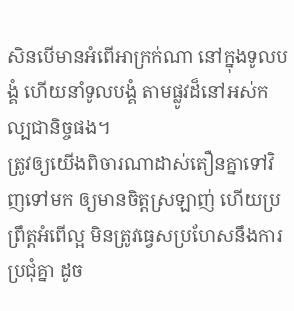សិនបើមានអំពើអាក្រក់ណា នៅក្នុងទូលបង្គំ ហើយនាំទូលបង្គំ តាមផ្លូវដ៏នៅអស់កល្បជានិច្ចផង។
ត្រូវឲ្យយើងពិចារណាដាស់តឿនគ្នាទៅវិញទៅមក ឲ្យមានចិត្តស្រឡាញ់ ហើយប្រព្រឹត្តអំពើល្អ មិនត្រូវធ្វេសប្រហែសនឹងការប្រជុំគ្នា ដូច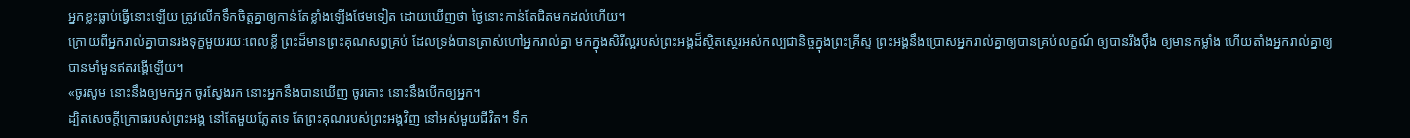អ្នកខ្លះធ្លាប់ធ្វើនោះឡើយ ត្រូវលើកទឹកចិត្តគ្នាឲ្យកាន់តែខ្លាំងឡើងថែមទៀត ដោយឃើញថា ថ្ងៃនោះកាន់តែជិតមកដល់ហើយ។
ក្រោយពីអ្នករាល់គ្នាបានរងទុក្ខមួយរយៈពេលខ្លី ព្រះដ៏មានព្រះគុណសព្វគ្រប់ ដែលទ្រង់បានត្រាស់ហៅអ្នករាល់គ្នា មកក្នុងសិរីល្អរបស់ព្រះអង្គដ៏ស្ថិតស្ថេរអស់កល្បជានិច្ចក្នុងព្រះគ្រីស្ទ ព្រះអង្គនឹងប្រោសអ្នករាល់គ្នាឲ្យបានគ្រប់លក្ខណ៍ ឲ្យបានរឹងប៉ឹង ឲ្យមានកម្លាំង ហើយតាំងអ្នករាល់គ្នាឲ្យបានមាំមួនឥតរង្គើឡើយ។
«ចូរសូម នោះនឹងឲ្យមកអ្នក ចូរស្វែងរក នោះអ្នកនឹងបានឃើញ ចូរគោះ នោះនឹងបើកឲ្យអ្នក។
ដ្បិតសេចក្ដីក្រោធរបស់ព្រះអង្គ នៅតែមួយភ្លែតទេ តែព្រះគុណរបស់ព្រះអង្គវិញ នៅអស់មួយជីវិត។ ទឹក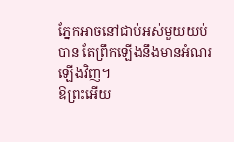ភ្នែកអាចនៅជាប់អស់មួយយប់បាន តែព្រឹកឡើងនឹងមានអំណរឡើងវិញ។
ឱព្រះអើយ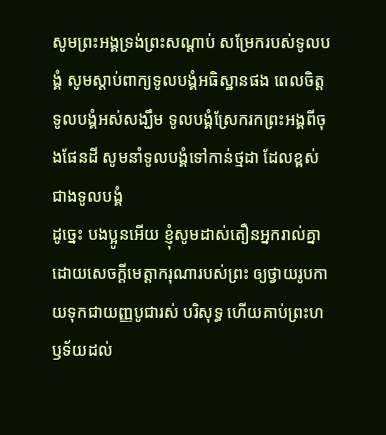សូមព្រះអង្គទ្រង់ព្រះសណ្ដាប់ សម្រែករបស់ទូលបង្គំ សូមស្តាប់ពាក្យទូលបង្គំអធិស្ឋានផង ពេលចិត្តទូលបង្គំអស់សង្ឃឹម ទូលបង្គំស្រែករកព្រះអង្គពីចុងផែនដី សូមនាំទូលបង្គំទៅកាន់ថ្មដា ដែលខ្ពស់ជាងទូលបង្គំ
ដូច្នេះ បងប្អូនអើយ ខ្ញុំសូមដាស់តឿនអ្នករាល់គ្នា ដោយសេចក្តីមេត្តាករុណារបស់ព្រះ ឲ្យថ្វាយរូបកាយទុកជាយញ្ញបូជារស់ បរិសុទ្ធ ហើយគាប់ព្រះហឫទ័យដល់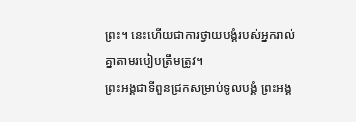ព្រះ។ នេះហើយជាការថ្វាយបង្គំរបស់អ្នករាល់គ្នាតាមរបៀបត្រឹមត្រូវ។
ព្រះអង្គជាទីពួនជ្រកសម្រាប់ទូលបង្គំ ព្រះអង្គ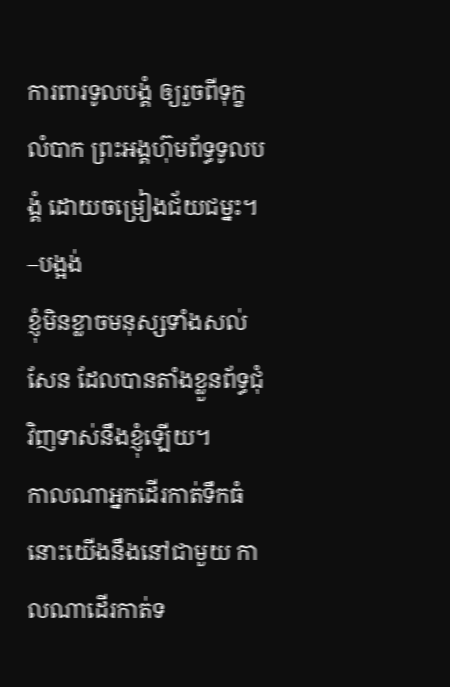ការពារទូលបង្គំ ឲ្យរួចពីទុក្ខលំបាក ព្រះអង្គហ៊ុមព័ទ្ធទូលបង្គំ ដោយចម្រៀងជ័យជម្នះ។ –បង្អង់
ខ្ញុំមិនខ្លាចមនុស្សទាំងសល់សែន ដែលបានតាំងខ្លួនព័ទ្ធជុំវិញទាស់នឹងខ្ញុំឡើយ។
កាលណាអ្នកដើរកាត់ទឹកធំ នោះយើងនឹងនៅជាមួយ កាលណាដើរកាត់ទ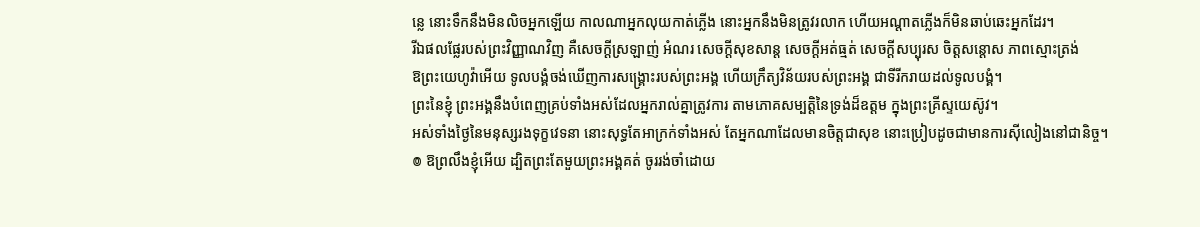ន្លេ នោះទឹកនឹងមិនលិចអ្នកឡើយ កាលណាអ្នកលុយកាត់ភ្លើង នោះអ្នកនឹងមិនត្រូវរលាក ហើយអណ្ដាតភ្លើងក៏មិនឆាប់ឆេះអ្នកដែរ។
រីឯផលផ្លែរបស់ព្រះវិញ្ញាណវិញ គឺសេចក្ដីស្រឡាញ់ អំណរ សេចក្ដីសុខសាន្ត សេចក្ដីអត់ធ្មត់ សេចក្ដីសប្បុរស ចិត្តសន្ដោស ភាពស្មោះត្រង់
ឱព្រះយេហូវ៉ាអើយ ទូលបង្គំចង់ឃើញការសង្គ្រោះរបស់ព្រះអង្គ ហើយក្រឹត្យវិន័យរបស់ព្រះអង្គ ជាទីរីករាយដល់ទូលបង្គំ។
ព្រះនៃខ្ញុំ ព្រះអង្គនឹងបំពេញគ្រប់ទាំងអស់ដែលអ្នករាល់គ្នាត្រូវការ តាមភោគសម្បត្តិនៃទ្រង់ដ៏ឧត្តម ក្នុងព្រះគ្រីស្ទយេស៊ូវ។
អស់ទាំងថ្ងៃនៃមនុស្សរងទុក្ខវេទនា នោះសុទ្ធតែអាក្រក់ទាំងអស់ តែអ្នកណាដែលមានចិត្តជាសុខ នោះប្រៀបដូចជាមានការស៊ីលៀងនៅជានិច្ច។
៙ ឱព្រលឹងខ្ញុំអើយ ដ្បិតព្រះតែមួយព្រះអង្គគត់ ចូររង់ចាំដោយ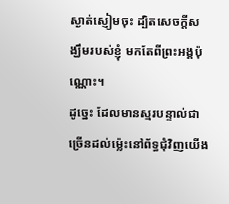ស្ងាត់ស្ញៀមចុះ ដ្បិតសេចក្ដីសង្ឃឹមរបស់ខ្ញុំ មកតែពីព្រះអង្គប៉ុណ្ណោះ។
ដូច្នេះ ដែលមានស្មរបន្ទាល់ជាច្រើនដល់ម៉្លេះនៅព័ទ្ធជុំវិញយើង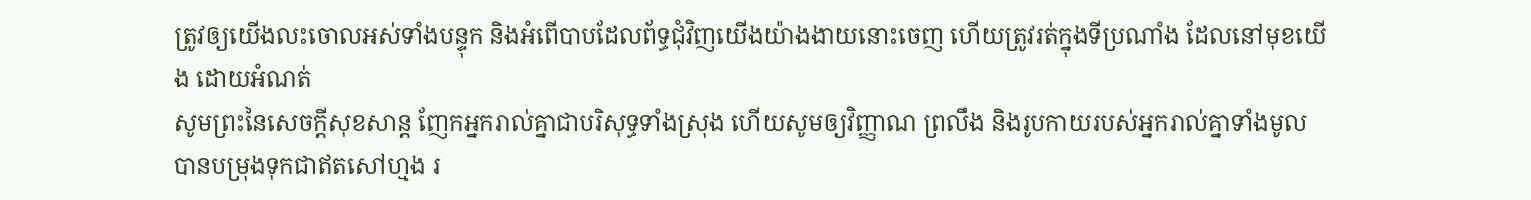ត្រូវឲ្យយើងលះចោលអស់ទាំងបន្ទុក និងអំពើបាបដែលព័ទ្ធជុំវិញយើងយ៉ាងងាយនោះចេញ ហើយត្រូវរត់ក្នុងទីប្រណាំង ដែលនៅមុខយើង ដោយអំណត់
សូមព្រះនៃសេចក្ដីសុខសាន្ត ញែកអ្នករាល់គ្នាជាបរិសុទ្ធទាំងស្រុង ហើយសូមឲ្យវិញ្ញាណ ព្រលឹង និងរូបកាយរបស់អ្នករាល់គ្នាទាំងមូល បានបម្រុងទុកជាឥតសៅហ្មង រ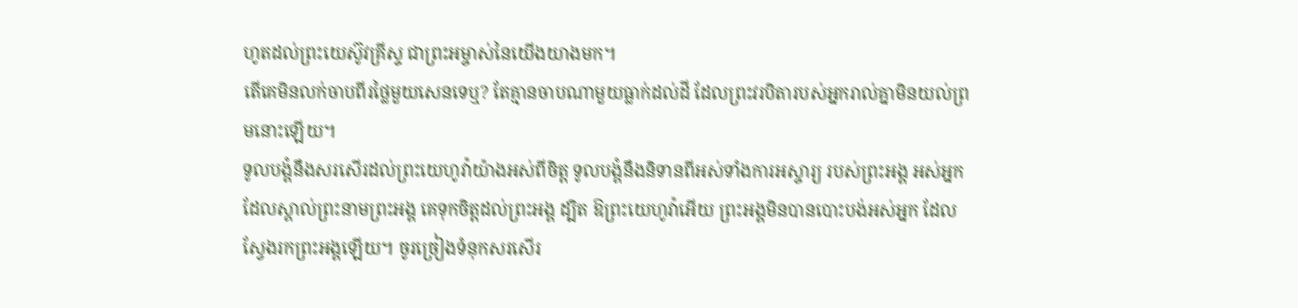ហូតដល់ព្រះយេស៊ូវគ្រីស្ទ ជាព្រះអម្ចាស់នៃយើងយាងមក។
តើគេមិនលក់ចាបពីរថ្លៃមួយសេនទេឬ? តែគ្មានចាបណាមួយធ្លាក់ដល់ដី ដែលព្រះវរបិតារបស់អ្នករាល់គ្នាមិនយល់ព្រមនោះឡើយ។
ទូលបង្គំនឹងសរសើរដល់ព្រះយេហូវ៉ាយ៉ាងអស់ពីចិត្ត ទូលបង្គំនឹងនិទានពីអស់ទាំងការអស្ចារ្យ របស់ព្រះអង្គ អស់អ្នកដែលស្គាល់ព្រះនាមព្រះអង្គ គេទុកចិត្តដល់ព្រះអង្គ ដ្បិត ឱព្រះយេហូវ៉ាអើយ ព្រះអង្គមិនបានបោះបង់អស់អ្នក ដែលស្វែងរកព្រះអង្គឡើយ។ ចូរច្រៀងទំនុកសរសើរ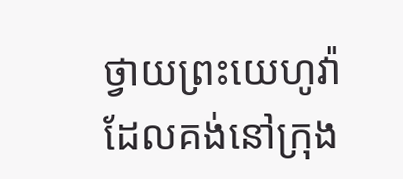ថ្វាយព្រះយេហូវ៉ា ដែលគង់នៅក្រុង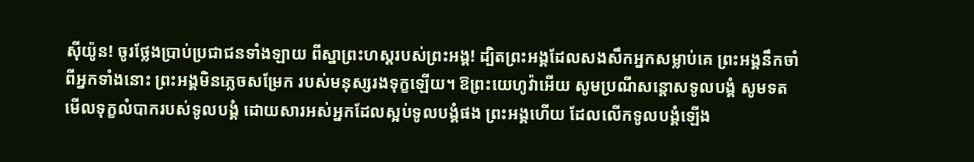ស៊ីយ៉ូន! ចូរថ្លែងប្រាប់ប្រជាជនទាំងឡាយ ពីស្នាព្រះហស្តរបស់ព្រះអង្គ! ដ្បិតព្រះអង្គដែលសងសឹកអ្នកសម្លាប់គេ ព្រះអង្គនឹកចាំពីអ្នកទាំងនោះ ព្រះអង្គមិនភ្លេចសម្រែក របស់មនុស្សរងទុក្ខឡើយ។ ឱព្រះយេហូវ៉ាអើយ សូមប្រណីសន្ដោសទូលបង្គំ សូមទតមើលទុក្ខលំបាករបស់ទូលបង្គំ ដោយសារអស់អ្នកដែលស្អប់ទូលបង្គំផង ព្រះអង្គហើយ ដែលលើកទូលបង្គំឡើង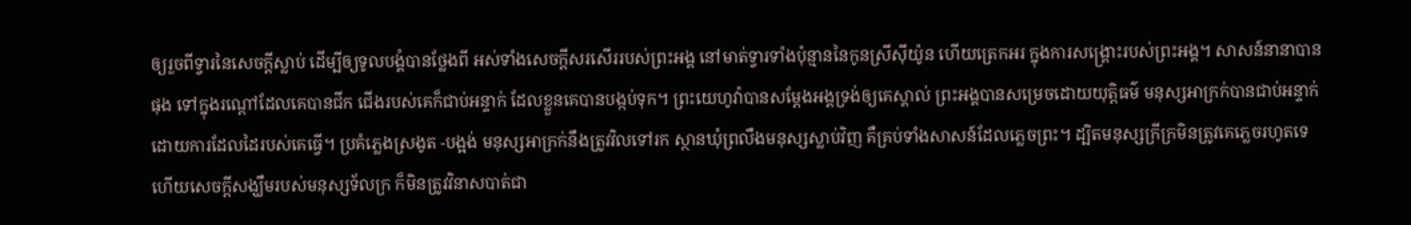ឲ្យរួចពីទ្វារនៃសេចក្ដីស្លាប់ ដើម្បីឲ្យទូលបង្គំបានថ្លែងពី អស់ទាំងសេចក្ដីសរសើររបស់ព្រះអង្គ នៅមាត់ទ្វារទាំងប៉ុន្មាននៃកូនស្រីស៊ីយ៉ូន ហើយត្រេកអរ ក្នុងការសង្គ្រោះរបស់ព្រះអង្គ។ សាសន៍នានាបានផុង ទៅក្នុងរណ្តៅដែលគេបានជីក ជើងរបស់គេក៏ជាប់អន្ទាក់ ដែលខ្លួនគេបានបង្កប់ទុក។ ព្រះយេហូវ៉ាបានសម្ដែងអង្គទ្រង់ឲ្យគេស្គាល់ ព្រះអង្គបានសម្រេចដោយយុត្តិធម៌ មនុស្សអាក្រក់បានជាប់អន្ទាក់ ដោយការដែលដៃរបស់គេធ្វើ។ ប្រគំភ្លេងស្រងូត -បង្អង់ មនុស្សអាក្រក់នឹងត្រូវវិលទៅរក ស្ថានឃុំព្រលឹងមនុស្សស្លាប់វិញ គឺគ្រប់ទាំងសាសន៍ដែលភ្លេចព្រះ។ ដ្បិតមនុស្សក្រីក្រមិនត្រូវគេភ្លេចរហូតទេ ហើយសេចក្ដីសង្ឃឹមរបស់មនុស្សទ័លក្រ ក៏មិនត្រូវវិនាសបាត់ជា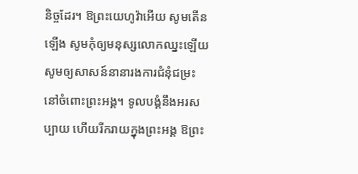និច្ចដែរ។ ឱព្រះយេហូវ៉ាអើយ សូមតើនឡើង សូមកុំឲ្យមនុស្សលោកឈ្នះឡើយ សូមឲ្យសាសន៍នានារងការជំនុំជម្រះ នៅចំពោះព្រះអង្គ។ ទូលបង្គំនឹងអរសប្បាយ ហើយរីករាយក្នុងព្រះអង្គ ឱព្រះ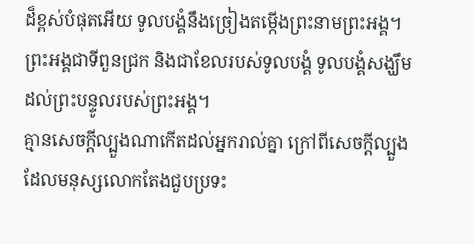ដ៏ខ្ពស់បំផុតអើយ ទូលបង្គំនឹងច្រៀងតម្កើងព្រះនាមព្រះអង្គ។
ព្រះអង្គជាទីពួនជ្រក និងជាខែលរបស់ទូលបង្គំ ទូលបង្គំសង្ឃឹមដល់ព្រះបន្ទូលរបស់ព្រះអង្គ។
គ្មានសេចក្តីល្បួងណាកើតដល់អ្នករាល់គ្នា ក្រៅពីសេចក្តីល្បួងដែលមនុស្សលោកតែងជួបប្រទះ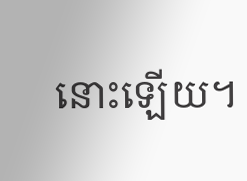នោះឡើយ។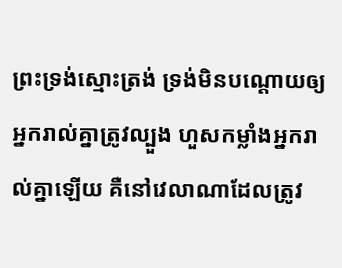ព្រះទ្រង់ស្មោះត្រង់ ទ្រង់មិនបណ្ដោយឲ្យអ្នករាល់គ្នាត្រូវល្បួង ហួសកម្លាំងអ្នករាល់គ្នាឡើយ គឺនៅវេលាណាដែលត្រូវ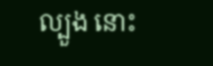ល្បួង នោះ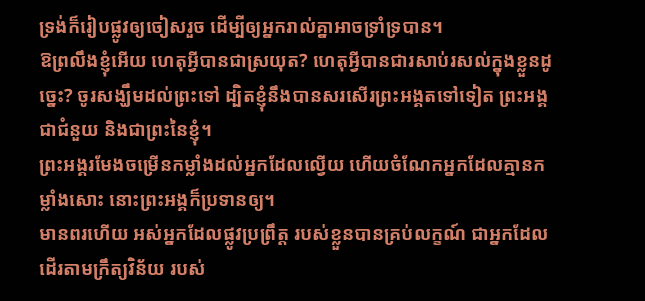ទ្រង់ក៏រៀបផ្លូវឲ្យចៀសរួច ដើម្បីឲ្យអ្នករាល់គ្នាអាចទ្រាំទ្របាន។
ឱព្រលឹងខ្ញុំអើយ ហេតុអ្វីបានជាស្រយុត? ហេតុអ្វីបានជារសាប់រសល់ក្នុងខ្លួនដូច្នេះ? ចូរសង្ឃឹមដល់ព្រះទៅ ដ្បិតខ្ញុំនឹងបានសរសើរព្រះអង្គតទៅទៀត ព្រះអង្គជាជំនួយ និងជាព្រះនៃខ្ញុំ។
ព្រះអង្គរមែងចម្រើនកម្លាំងដល់អ្នកដែលល្វើយ ហើយចំណែកអ្នកដែលគ្មានកម្លាំងសោះ នោះព្រះអង្គក៏ប្រទានឲ្យ។
មានពរហើយ អស់អ្នកដែលផ្លូវប្រព្រឹត្ត របស់ខ្លួនបានគ្រប់លក្ខណ៍ ជាអ្នកដែលដើរតាមក្រឹត្យវិន័យ របស់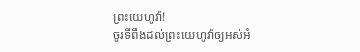ព្រះយេហូវ៉ា!
ចូរទីពឹងដល់ព្រះយេហូវ៉ាឲ្យអស់អំ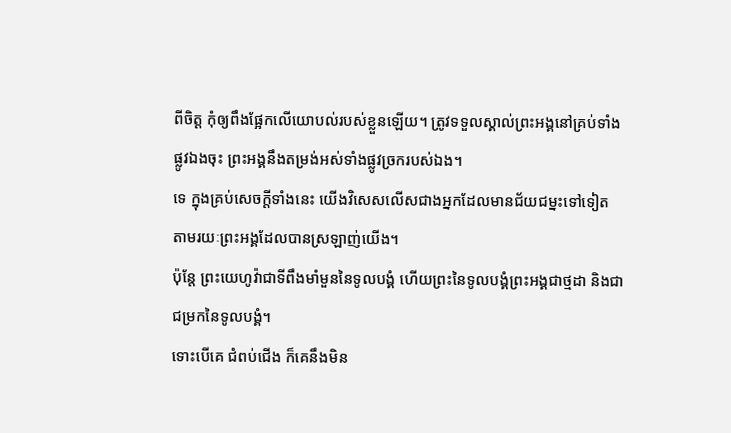ពីចិត្ត កុំឲ្យពឹងផ្អែកលើយោបល់របស់ខ្លួនឡើយ។ ត្រូវទទួលស្គាល់ព្រះអង្គនៅគ្រប់ទាំងផ្លូវឯងចុះ ព្រះអង្គនឹងតម្រង់អស់ទាំងផ្លូវច្រករបស់ឯង។
ទេ ក្នុងគ្រប់សេចក្តីទាំងនេះ យើងវិសេសលើសជាងអ្នកដែលមានជ័យជម្នះទៅទៀត តាមរយៈព្រះអង្គដែលបានស្រឡាញ់យើង។
ប៉ុន្តែ ព្រះយេហូវ៉ាជាទីពឹងមាំមួននៃទូលបង្គំ ហើយព្រះនៃទូលបង្គំព្រះអង្គជាថ្មដា និងជាជម្រកនៃទូលបង្គំ។
ទោះបើគេ ជំពប់ជើង ក៏គេនឹងមិន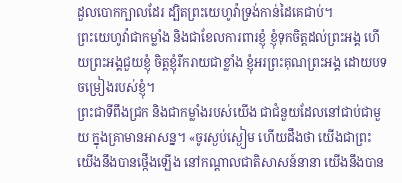ដួលបោកក្បាលដែរ ដ្បិតព្រះយេហូវ៉ាទ្រង់កាន់ដៃគេជាប់។
ព្រះយេហូវ៉ាជាកម្លាំង និងជាខែលការពារខ្ញុំ ខ្ញុំទុកចិត្តដល់ព្រះអង្គ ហើយព្រះអង្គជួយខ្ញុំ ចិត្តខ្ញុំរីករាយជាខ្លាំង ខ្ញុំអរព្រះគុណព្រះអង្គ ដោយបទចម្រៀងរបស់ខ្ញុំ។
ព្រះជាទីពឹងជ្រក និងជាកម្លាំងរបស់យើង ជាជំនួយដែលនៅជាប់ជាមួយ ក្នុងគ្រាមានអាសន្ន។ «ចូរស្ងប់ស្ងៀម ហើយដឹងថា យើងជាព្រះ យើងនឹងបានថ្កើងឡើង នៅកណ្ដាលជាតិសាសន៍នានា យើងនឹងបាន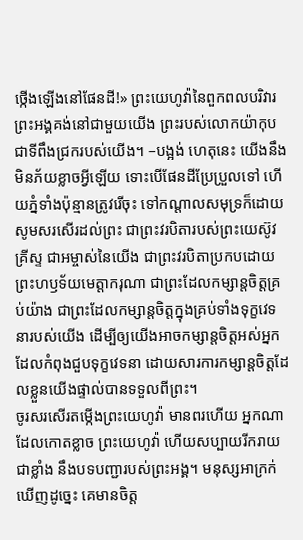ថ្កើងឡើងនៅផែនដី!» ព្រះយេហូវ៉ានៃពួកពលបរិវារ ព្រះអង្គគង់នៅជាមួយយើង ព្រះរបស់លោកយ៉ាកុប ជាទីពឹងជ្រករបស់យើង។ –បង្អង់ ហេតុនេះ យើងនឹងមិនភ័យខ្លាចអ្វីឡើយ ទោះបើផែនដីប្រែប្រួលទៅ ហើយភ្នំទាំងប៉ុន្មានត្រូវរើចុះ ទៅកណ្ដាលសមុទ្រក៏ដោយ
សូមសរសើរដល់ព្រះ ជាព្រះវរបិតារបស់ព្រះយេស៊ូវគ្រីស្ទ ជាអម្ចាស់នៃយើង ជាព្រះវរបិតាប្រកបដោយព្រះហឫទ័យមេត្ដាករុណា ជាព្រះដែលកម្សាន្តចិត្តគ្រប់យ៉ាង ជាព្រះដែលកម្សាន្តចិត្តក្នុងគ្រប់ទាំងទុក្ខវេទនារបស់យើង ដើម្បីឲ្យយើងអាចកម្សាន្តចិត្តអស់អ្នកដែលកំពុងជួបទុក្ខវេទនា ដោយសារការកម្សាន្តចិត្តដែលខ្លួនយើងផ្ទាល់បានទទួលពីព្រះ។
ចូរសរសើរតម្កើងព្រះយេហូវ៉ា មានពរហើយ អ្នកណាដែលកោតខ្លាច ព្រះយេហូវ៉ា ហើយសប្បាយរីករាយជាខ្លាំង នឹងបទបញ្ជារបស់ព្រះអង្គ។ មនុស្សអាក្រក់ឃើញដូច្នេះ គេមានចិត្ត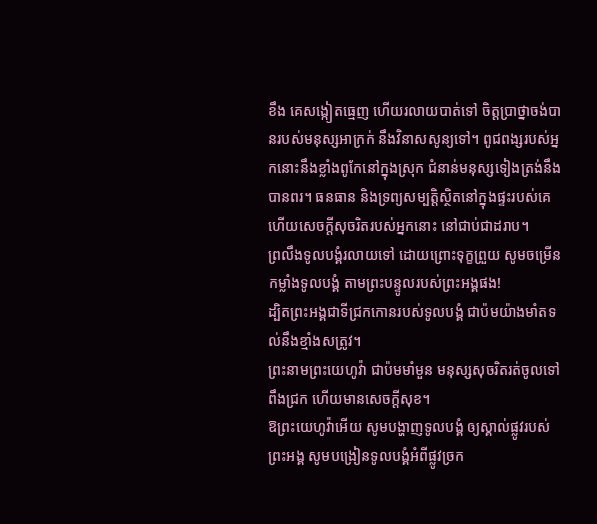ខឹង គេសង្កៀតធ្មេញ ហើយរលាយបាត់ទៅ ចិត្តប្រាថ្នាចង់បានរបស់មនុស្សអាក្រក់ នឹងវិនាសសូន្យទៅ។ ពូជពង្សរបស់អ្នកនោះនឹងខ្លាំងពូកែនៅក្នុងស្រុក ជំនាន់មនុស្សទៀងត្រង់នឹងបានពរ។ ធនធាន និងទ្រព្យសម្បត្តិស្ថិតនៅក្នុងផ្ទះរបស់គេ ហើយសេចក្ដីសុចរិតរបស់អ្នកនោះ នៅជាប់ជាដរាប។
ព្រលឹងទូលបង្គំរលាយទៅ ដោយព្រោះទុក្ខព្រួយ សូមចម្រើនកម្លាំងទូលបង្គំ តាមព្រះបន្ទូលរបស់ព្រះអង្គផង!
ដ្បិតព្រះអង្គជាទីជ្រកកោនរបស់ទូលបង្គំ ជាប៉មយ៉ាងមាំតទល់នឹងខ្មាំងសត្រូវ។
ព្រះនាមព្រះយេហូវ៉ា ជាប៉មមាំមួន មនុស្សសុចរិតរត់ចូលទៅពឹងជ្រក ហើយមានសេចក្ដីសុខ។
ឱព្រះយេហូវ៉ាអើយ សូមបង្ហាញទូលបង្គំ ឲ្យស្គាល់ផ្លូវរបស់ព្រះអង្គ សូមបង្រៀនទូលបង្គំអំពីផ្លូវច្រក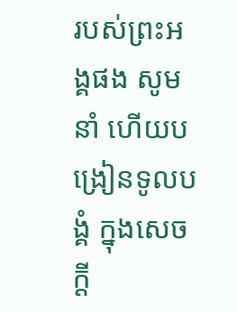របស់ព្រះអង្គផង សូមនាំ ហើយបង្រៀនទូលបង្គំ ក្នុងសេចក្ដី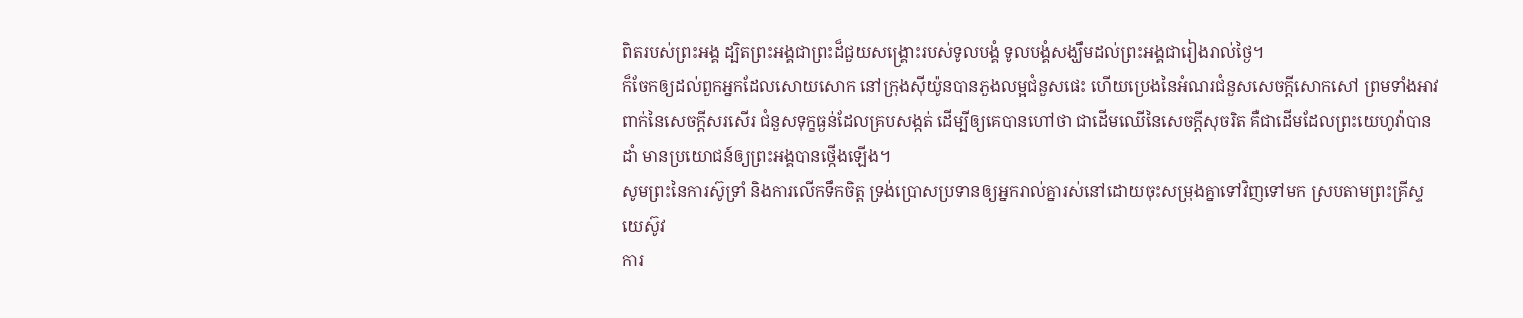ពិតរបស់ព្រះអង្គ ដ្បិតព្រះអង្គជាព្រះដ៏ជួយសង្គ្រោះរបស់ទូលបង្គំ ទូលបង្គំសង្ឃឹមដល់ព្រះអង្គជារៀងរាល់ថ្ងៃ។
ក៏ចែកឲ្យដល់ពួកអ្នកដែលសោយសោក នៅក្រុងស៊ីយ៉ូនបានភួងលម្អជំនួសផេះ ហើយប្រេងនៃអំណរជំនួសសេចក្ដីសោកសៅ ព្រមទាំងអាវពាក់នៃសេចក្ដីសរសើរ ជំនួសទុក្ខធ្ងន់ដែលគ្របសង្កត់ ដើម្បីឲ្យគេបានហៅថា ជាដើមឈើនៃសេចក្ដីសុចរិត គឺជាដើមដែលព្រះយេហូវ៉ាបានដាំ មានប្រយោជន៍ឲ្យព្រះអង្គបានថ្កើងឡើង។
សូមព្រះនៃការស៊ូទ្រាំ និងការលើកទឹកចិត្ត ទ្រង់ប្រោសប្រទានឲ្យអ្នករាល់គ្នារស់នៅដោយចុះសម្រុងគ្នាទៅវិញទៅមក ស្របតាមព្រះគ្រីស្ទយេស៊ូវ
ការ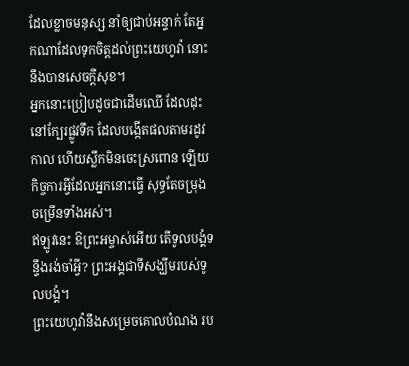ដែលខ្លាចមនុស្ស នាំឲ្យជាប់អន្ទាក់ តែអ្នកណាដែលទុកចិត្តដល់ព្រះយេហូវ៉ា នោះនឹងបានសេចក្ដីសុខ។
អ្នកនោះប្រៀបដូចជាដើមឈើ ដែលដុះនៅក្បែរផ្លូវទឹក ដែលបង្កើតផលតាមរដូវកាល ហើយស្លឹកមិនចេះស្រពោន ឡើយ កិច្ចការអ្វីដែលអ្នកនោះធ្វើ សុទ្ធតែចម្រុងចម្រើនទាំងអស់។
ឥឡូវនេះ ឱព្រះអម្ចាស់អើយ តើទូលបង្គំទន្ទឹងរង់ចាំអ្វី? ព្រះអង្គជាទីសង្ឃឹមរបស់ទូលបង្គំ។
ព្រះយេហូវ៉ានឹងសម្រេចគោលបំណង រប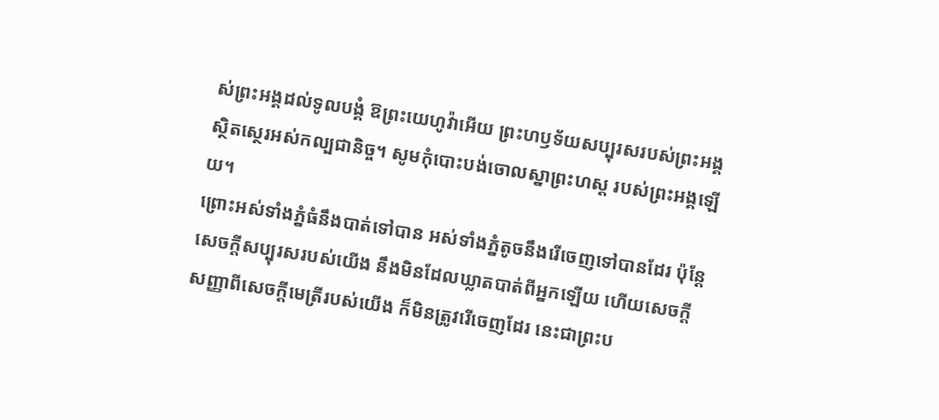ស់ព្រះអង្គដល់ទូលបង្គំ ឱព្រះយេហូវ៉ាអើយ ព្រះហឫទ័យសប្បុរសរបស់ព្រះអង្គ ស្ថិតស្ថេរអស់កល្បជានិច្ច។ សូមកុំបោះបង់ចោលស្នាព្រះហស្ត របស់ព្រះអង្គឡើយ។
ព្រោះអស់ទាំងភ្នំធំនឹងបាត់ទៅបាន អស់ទាំងភ្នំតូចនឹងរើចេញទៅបានដែរ ប៉ុន្តែ សេចក្ដីសប្បុរសរបស់យើង នឹងមិនដែលឃ្លាតបាត់ពីអ្នកឡើយ ហើយសេចក្ដីសញ្ញាពីសេចក្ដីមេត្រីរបស់យើង ក៏មិនត្រូវរើចេញដែរ នេះជាព្រះប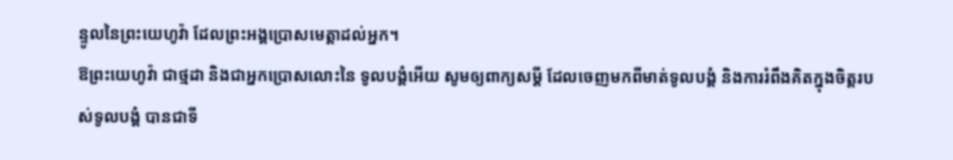ន្ទូលនៃព្រះយេហូវ៉ា ដែលព្រះអង្គប្រោសមេត្តាដល់អ្នក។
ឱព្រះយេហូវ៉ា ជាថ្មដា និងជាអ្នកប្រោសលោះនៃ ទូលបង្គំអើយ សូមឲ្យពាក្យសម្ដី ដែលចេញមកពីមាត់ទូលបង្គំ និងការរំពឹងគិតក្នុងចិត្តរបស់ទូលបង្គំ បានជាទី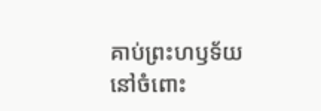គាប់ព្រះហឫទ័យ នៅចំពោះ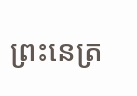ព្រះនេត្រ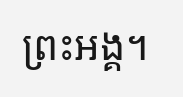ព្រះអង្គ។